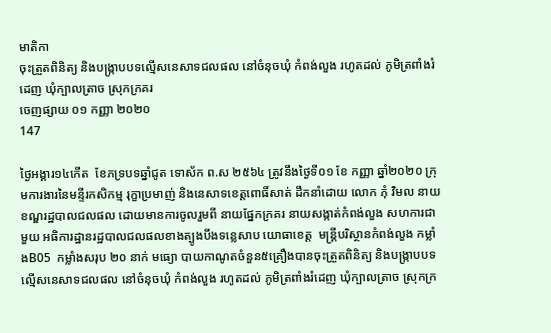មាតិកា
ចុះត្រួតពិនិត្យ និងបង្រ្កាបបទល្មើសនេសាទជលផល នៅចំនុចឃុំ កំពង់លួង រហូតដល់ ភូមិត្រពាំងរំដេញ ឃុំក្បាលត្រាច ស្រុកក្រគរ
ចេញផ្សាយ ០១ កញ្ញា ២០២០
147

ថ្ងៃអង្គារ១៤កើត  ខែភទ្របទឆ្នាំជូត ទោស័ក ព.ស ២៥៦៤ ត្រូវនឹងថ្ងៃទី០១ ខែ កញ្ញា ឆ្នាំ២០២០ ក្រុមការងារនៃមន្ទីរកសិកម្ម រុក្ខាប្រមាញ់ និងនេសាទខេត្ដពោធិ៍សាត់ ដឹកនាំដោយ លោក ភុំ វិមល នាយខណ្ឌរដ្ឋបាលជលផល ដោយមានការចូលរួមពី នាយផ្នែកក្រគរ នាយសង្កាត់កំពង់លួង សហការជាមួយ អធិការដ្ឋានរដ្ឋបាលជលផលខាងត្បូងបឹងទន្លេសាប យោធាខេត្ត  មន្រ្ដីបរិស្ថានកំពង់លួង កម្លាំងB05  កម្លាំងសរុប ២០ នាក់ មធ្យោ បាយកាណូតចំនួន៥គ្រឿងបានចុះត្រួតពិនិត្យ និងបង្រ្កាបបទល្មើសនេសាទជលផល នៅចំនុចឃុំ កំពង់លួង រហូតដល់ ភូមិត្រពាំងរំដេញ ឃុំក្បាលត្រាច ស្រុកក្រ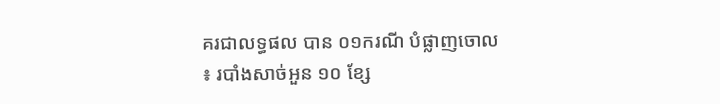គរជាលទ្ធផល បាន ០១ករណី បំផ្លាញចោល ៖ របាំងសាច់អួន ១០ ខ្សែ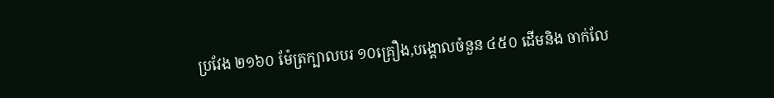ប្រវែង ២១៦០ ម៉ែត្រក្បាលបរ ១០គ្រឿង,បង្គោលចំនួន ៤៥០ ដើមនិង ចាក់លែ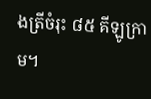ងត្រីចំរុះ ៨៥ គីឡូក្រាម។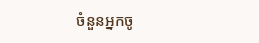ចំនួនអ្នកចូ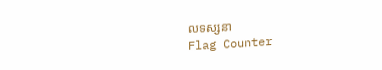លទស្សនា
Flag Counter